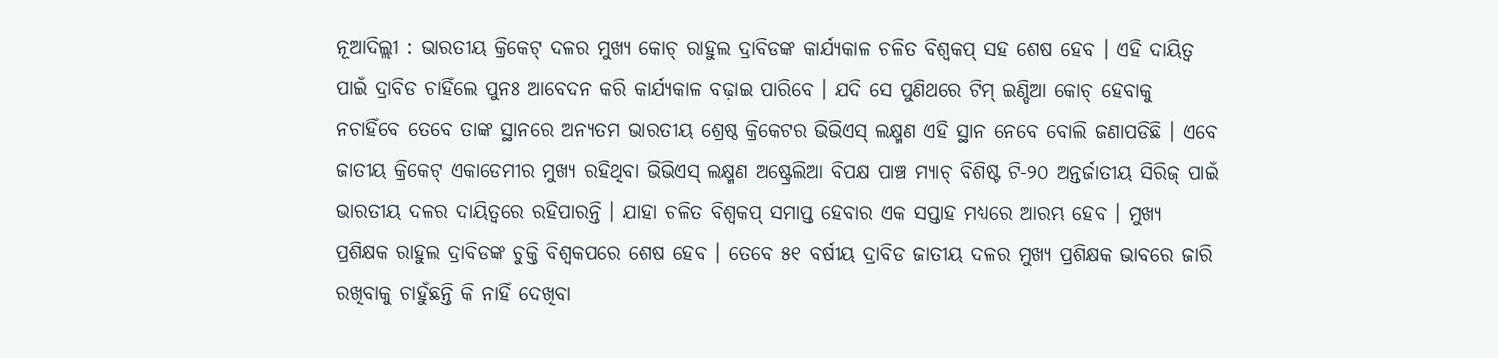ନୂଆଦିଲ୍ଲୀ : ଭାରତୀୟ କ୍ରିକେଟ୍ ଦଳର ମୁଖ୍ୟ କୋଚ୍ ରାହୁଲ ଦ୍ରାବିଡଙ୍କ କାର୍ଯ୍ୟକାଳ ଚଳିତ ବିଶ୍ୱକପ୍ ସହ ଶେଷ ହେବ । ଏହି ଦାୟିତ୍ୱ ପାଇଁ ଦ୍ରାବିଡ ଚାହିଁଲେ ପୁନଃ ଆବେଦନ କରି କାର୍ଯ୍ୟକାଳ ବଢ଼ାଇ ପାରିବେ । ଯଦି ସେ ପୁଣିଥରେ ଟିମ୍ ଇଣ୍ଡିଆ କୋଚ୍ ହେବାକୁ ନଚାହିଁବେ ତେବେ ତାଙ୍କ ସ୍ଥାନରେ ଅନ୍ୟତମ ଭାରତୀୟ ଶ୍ରେଷ୍ଠ କ୍ରିକେଟର ଭିଭିଏସ୍ ଲକ୍ଷ୍ମଣ ଏହି ସ୍ଥାନ ନେବେ ବୋଲି ଜଣାପଡିଛି । ଏବେ ଜାତୀୟ କ୍ରିକେଟ୍ ଏକାଡେମୀର ମୁଖ୍ୟ ରହିଥିବା ଭିଭିଏସ୍ ଲକ୍ଷ୍ମଣ ଅଷ୍ଟ୍ରେଲିଆ ବିପକ୍ଷ ପାଞ୍ଚ ମ୍ୟାଚ୍ ବିଶିଷ୍ଟ ଟି-୨୦ ଅନ୍ତର୍ଜାତୀୟ ସିରିଜ୍ ପାଇଁ ଭାରତୀୟ ଦଳର ଦାୟିତ୍ୱରେ ରହିପାରନ୍ତି । ଯାହା ଚଳିତ ବିଶ୍ୱକପ୍ ସମାପ୍ତ ହେବାର ଏକ ସପ୍ତାହ ମଧ୍ୟରେ ଆରମ୍ଭ ହେବ । ମୁଖ୍ୟ ପ୍ରଶିକ୍ଷକ ରାହୁଲ ଦ୍ରାବିଡଙ୍କ ଚୁକ୍ତି ବିଶ୍ୱକପରେ ଶେଷ ହେବ । ତେବେ ୫୧ ବର୍ଷୀୟ ଦ୍ରାବିଡ ଜାତୀୟ ଦଳର ମୁଖ୍ୟ ପ୍ରଶିକ୍ଷକ ଭାବରେ ଜାରି ରଖିବାକୁ ଚାହୁଁଛନ୍ତି କି ନାହିଁ ଦେଖିବା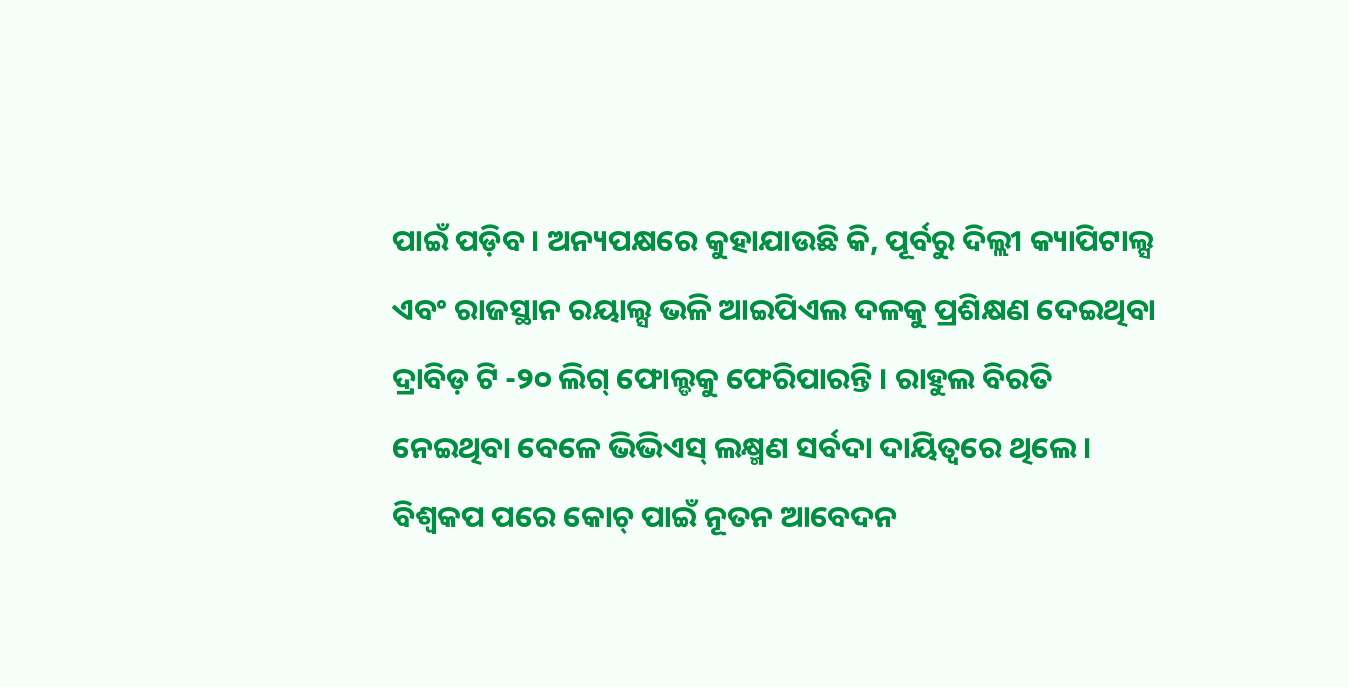ପାଇଁ ପଡ଼ିବ । ଅନ୍ୟପକ୍ଷରେ କୁହାଯାଉଛି କି, ପୂର୍ବରୁ ଦିଲ୍ଲୀ କ୍ୟାପିଟାଲ୍ସ ଏବଂ ରାଜସ୍ଥାନ ରୟାଲ୍ସ ଭଳି ଆଇପିଏଲ ଦଳକୁ ପ୍ରଶିକ୍ଷଣ ଦେଇଥିବା ଦ୍ରାବିଡ଼ ଟି -୨୦ ଲିଗ୍ ଫୋଲ୍ଡକୁ ଫେରିପାରନ୍ତି । ରାହୁଲ ବିରତି ନେଇଥିବା ବେଳେ ଭିଭିଏସ୍ ଲକ୍ଷ୍ମଣ ସର୍ବଦା ଦାୟିତ୍ୱରେ ଥିଲେ । ବିଶ୍ୱକପ ପରେ କୋଚ୍ ପାଇଁ ନୂତନ ଆବେଦନ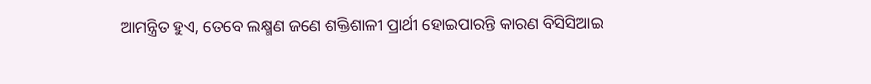ଆମନ୍ତ୍ରିତ ହୁଏ, ତେବେ ଲକ୍ଷ୍ମଣ ଜଣେ ଶକ୍ତିଶାଳୀ ପ୍ରାର୍ଥୀ ହୋଇପାରନ୍ତି କାରଣ ବିସିସିଆଇ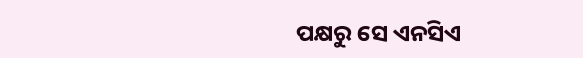ପକ୍ଷରୁ ସେ ଏନସିଏ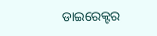ଡାଇରେକ୍ଟର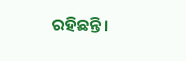ରହିଛନ୍ତି ।